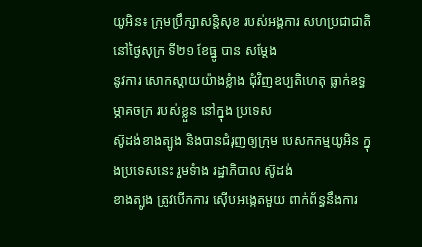យូអិន៖ ក្រុមប្រឹក្សាសន្តិសុខ របស់អង្គការ សហប្រជាជាតិ នៅថ្ងៃសុក្រ ទី២១ ខែធ្នូ បាន សម្តែង
នូវការ សោកស្តាយយ៉ាងខ្លំាង ជុំវិញឧប្បតិហេតុ ធ្លាក់ឧទ្ធម្ភាគចក្រ របស់ខ្លួន នៅក្នុង ប្រទេស
ស៊ូដង់ខាងត្បូង និងបានជំរុញឲ្យក្រុម បេសកកម្មយូអិន ក្នុងប្រទេសនេះ រួមទំាង រដ្ឋាភិបាល ស៊ូដង់
ខាងត្បូង ត្រូវបើកការ ស៊ើបអង្កេតមួយ ពាក់ព័ន្ធនឹងការ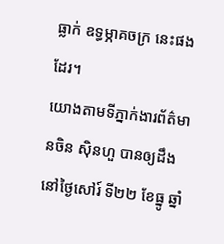ធ្លាក់ ឧទ្ធម្ភាគចក្រ នេះផងដែរ។
យោងតាមទីភ្នាក់ងារព័ត៌មានចិន ស៊ិនហួ បានឲ្យដឹងនៅថ្ងៃសៅរ៍ ទី២២ ខែធ្នូ ឆ្នាំ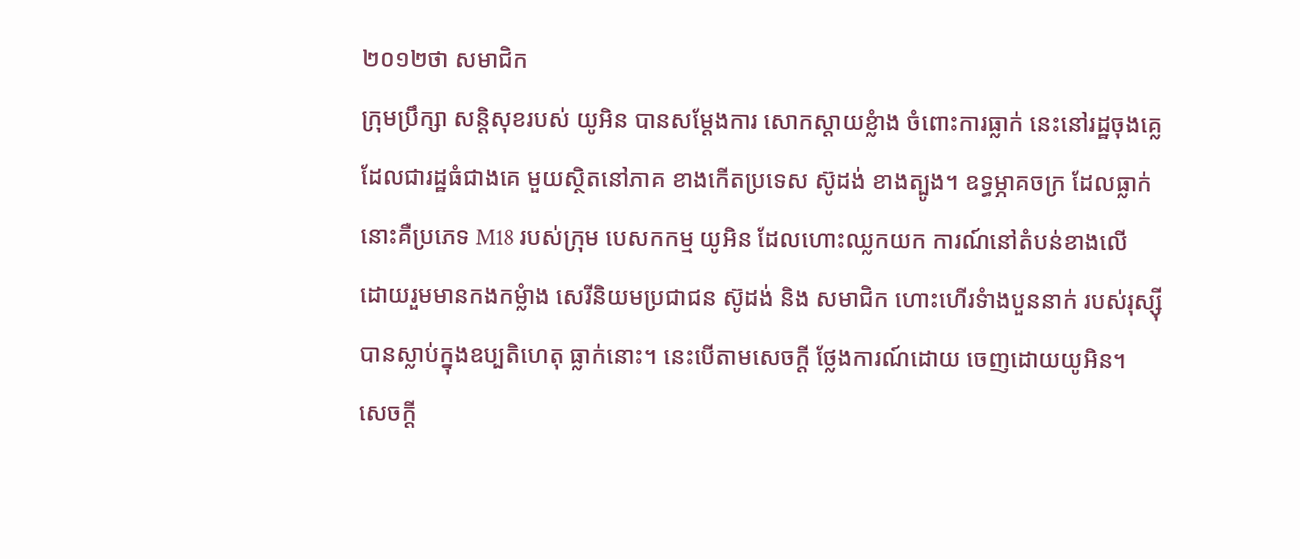២០១២ថា សមាជិក
ក្រុមប្រឹក្សា សន្តិសុខរបស់ យូអិន បានសម្តែងការ សោកស្តាយខ្លំាង ចំពោះការធ្លាក់ នេះនៅរដ្ឋចុងគ្លេ
ដែលជារដ្ឋធំជាងគេ មួយស្ថិតនៅភាគ ខាងកើតប្រទេស ស៊ូដង់ ខាងត្បូង។ ឧទ្ធម្ភាគចក្រ ដែលធ្លាក់
នោះគឺប្រភេទ M18 របស់ក្រុម បេសកកម្ម យូអិន ដែលហោះឈ្លកយក ការណ៍នៅតំបន់ខាងលើ
ដោយរួមមានកងកម្លំាង សេរីនិយមប្រជាជន ស៊ូដង់ និង សមាជិក ហោះហើរទំាងបួននាក់ របស់រុស្ស៊ី
បានស្លាប់ក្នុងឧប្បតិហេតុ ធ្លាក់នោះ។ នេះបើតាមសេចក្តី ថ្លែងការណ៍ដោយ ចេញដោយយូអិន។
សេចក្តី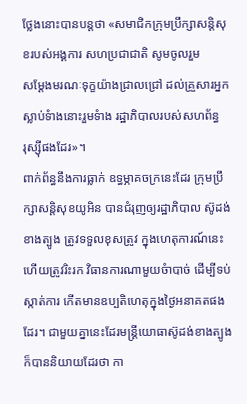ថ្លែងនោះបានបន្តថា «សមាជិកក្រុមប្រឹក្សាសន្តិសុខរបស់អង្គការ សហប្រជាជាតិ សូមចូលរួម
សម្តែងមរណៈទុក្ខយ៉ាងជ្រាលជ្រៅ ដល់គ្រួសារអ្នកស្លាប់ទំាងនោះរួមទំាង រដ្ឋាភិបាលរបស់សហព័ន្ធ
រុស្ស៊ីផងដែរ»។
ពាក់ព័ន្ធនឹងការធ្លាក់ ឧទ្ធម្ភាគចក្រនេះដែរ ក្រុមប្រឹក្សាសន្តិសុខយូអិន បានជំរុញឲ្យរដ្ឋាភិបាល ស៊ូដង់
ខាងត្បូង ត្រូវទទួលខុសត្រូវ ក្នុងហេតុការណ៍នេះ ហើយត្រូវរិះរក វិធានការណាមួយចំាបាច់ ដើម្បីទប់
ស្កាត់ការ កើតមានឧប្បតិហេតុក្នុងថ្ងៃអនាគតផងដែរ។ ជាមួយគ្នានេះដែរមន្រ្តីយោធាស៊ូដង់ខាងត្បូង
ក៏បាននិយាយដែរថា កា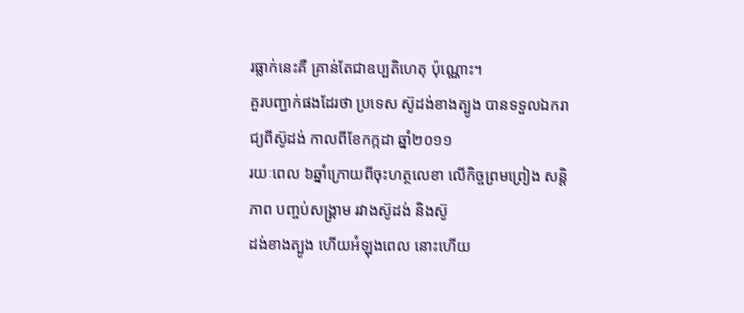រធ្លាក់នេះគឺ គ្រាន់តែជាឧប្បតិហេតុ ប៉ុណ្ណោះ។
គួរបញ្ជាក់ផងដែរថា ប្រទេស ស៊ូដង់ខាងត្បូង បានទទួលឯករាជ្យពីស៊ូដង់ កាលពីខែកក្កដា ឆ្នាំ២០១១
រយៈពេល ៦ឆ្នាំក្រោយពីចុះហត្ថលេខា លើកិច្ចព្រមព្រៀង សន្តិភាព បញ្ចប់សង្គ្រាម រវាងស៊ូដង់ និងស៊ូ
ដង់ខាងត្បូង ហើយអំឡុងពេល នោះហើយ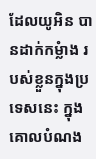ដែលយូអិន បានដាក់កម្លំាង របស់ខ្លួនក្នុងប្រទេសនេះ ក្នុង
គោលបំណង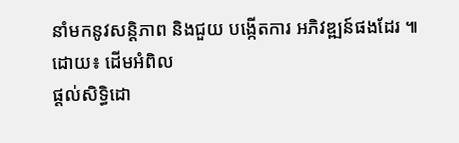នាំមកនូវសនិ្តភាព និងជួយ បង្កើតការ អភិវឌ្ឍន៍ផងដែរ ៕
ដោយ៖ ដើមអំពិល
ផ្តល់សិទ្ធិដោ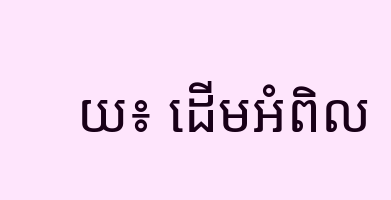យ៖ ដើមអំពិល